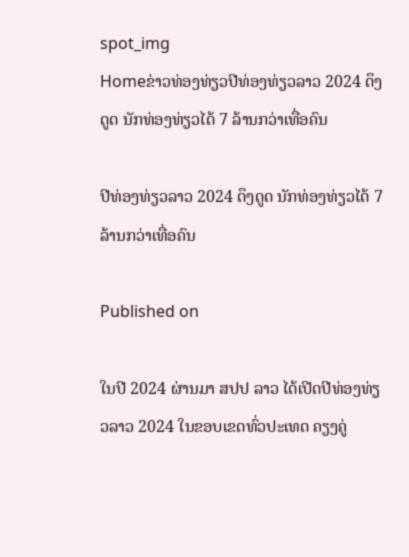spot_img
Homeຂ່າວທ່ອງທ່ຽວປີທ່ອງທ່ຽວລາວ 2024 ດຶງດູດ ນັກທ່ອງທ່ຽວໄດ້ 7 ລ້ານກວ່າເທື່ອຄົນ

ປີທ່ອງທ່ຽວລາວ 2024 ດຶງດູດ ນັກທ່ອງທ່ຽວໄດ້ 7 ລ້ານກວ່າເທື່ອຄົນ

Published on

ໃນປີ 2024 ຜ່ານມາ ສປປ ລາວ ໄດ້ເປີດປີທ່ອງທ່ຽວລາວ 2024 ໃນຂອບເຂດທົ່ວປະເທດ ຄຽງຄູ່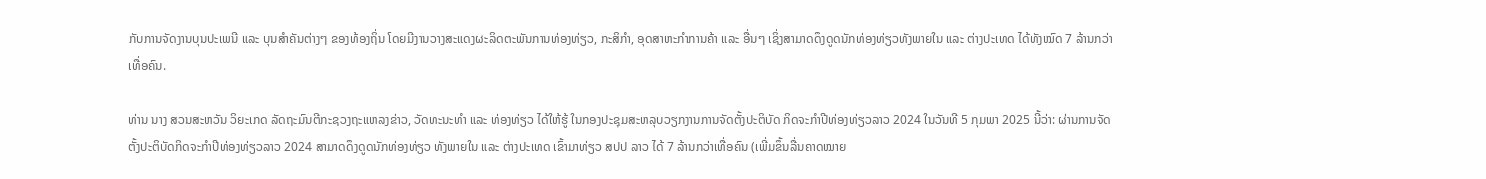ກັບການຈັດງານບຸນປະເພນີ ແລະ ບຸນສຳຄັນຕ່າງໆ ຂອງທ້ອງຖິ່ນ ໂດຍມີງານວາງສະແດງຜະລິດຕະພັນການທ່ອງທ່ຽວ, ກະສິກຳ, ອຸດສາຫະກຳການຄ້າ ແລະ ອື່ນໆ ເຊິ່ງສາມາດດຶງດູດນັກທ່ອງທ່ຽວທັງພາຍໃນ ແລະ ຕ່າງປະເທດ ໄດ້ທັງໝົດ 7 ລ້ານກວ່າເທື່ອຄົນ.

ທ່ານ ນາງ ສວນສະຫວັນ ວິຍະເກດ ລັດຖະມົນຕີກະຊວງຖະແຫລງຂ່າວ, ວັດທະນະທຳ ແລະ ທ່ອງທ່ຽວ ໄດ້ໃຫ້ຮູ້ ໃນກອງປະຊຸມສະຫລຸບວຽກງານການຈັດຕັ້ງປະຕິບັດ ກິດຈະກຳປີທ່ອງທ່ຽວລາວ 2024 ໃນວັນທີ 5 ກຸມພາ 2025 ນີ້ວ່າ: ຜ່ານການຈັດຕັ້ງປະຕິບັດກິດຈະກຳປີທ່ອງທ່ຽວລາວ 2024 ສາມາດດຶງດູດນັກທ່ອງທ່ຽວ ທັງພາຍໃນ ແລະ ຕ່າງປະເທດ ເຂົ້າມາທ່ຽວ ສປປ ລາວ ໄດ້ 7 ລ້ານກວ່າເທື່ອຄົນ (ເພີ່ມຂຶ້ນລື່ນຄາດໝາຍ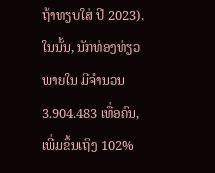ຖ້າທຽບໃສ່ ປີ 2023). ໃນນັ້ນ, ນັກທ່ອງທ່ຽວພາຍໃນ ມີຈໍານວນ 3.904.483 ເທື່ອຄົນ, ເພີ່ມຂຶ້ນເຖິງ 102%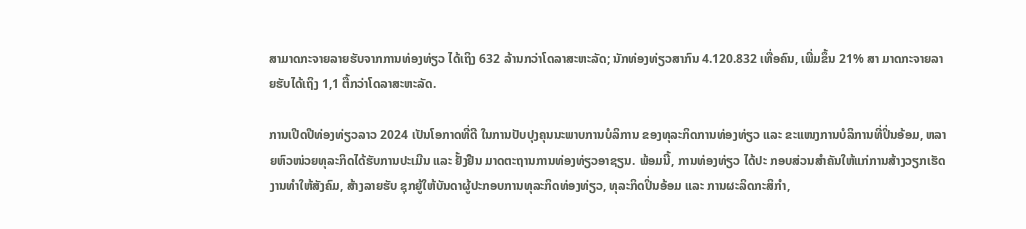ສາມາດກະຈາຍລາຍຮັບຈາກການທ່ອງທ່ຽວ ໄດ້ເຖິງ 632 ລ້ານກວ່າໂດລາສະຫະລັດ; ນັກທ່ອງທ່ຽວສາກົນ 4.120.832 ເທື່ອຄົນ, ເພີ່ມຂຶ້ນ 21% ສາ ມາດກະຈາຍລາຍຮັບໄດ້ເຖິງ 1,1 ຕື້ກວ່າໂດລາສະຫະລັດ.

ການເປີດປີທ່ອງທ່ຽວລາວ 2024 ເປັນໂອກາດທີ່ດີ ໃນການປັບປຸງຄຸນນະພາບການບໍລິການ ຂອງທຸລະກິດການທ່ອງທ່ຽວ ແລະ ຂະແໜງການບໍລິການທີ່ປິ່ນອ້ອມ, ຫລາຍຫົວໜ່ວຍທຸລະກິດໄດ້ຮັບການປະເມີນ ແລະ ຢັ້ງຢືນ ມາດຕະຖານການທ່ອງທ່ຽວອາຊຽນ. ພ້ອມນີ້, ການທ່ອງທ່ຽວ ໄດ້ປະ ກອບສ່ວນສໍາຄັນໃຫ້ແກ່ການສ້າງວຽກເຮັດງານທຳໃຫ້ສັງຄົມ, ສ້າງລາຍຮັບ ຊຸກຍູ້ໃຫ້ບັນດາຜູ້ປະກອບການທຸລະກິດທ່ອງທ່ຽວ, ທຸລະກິດປິ່ນອ້ອມ ແລະ ການຜະລິດກະສິກຳ,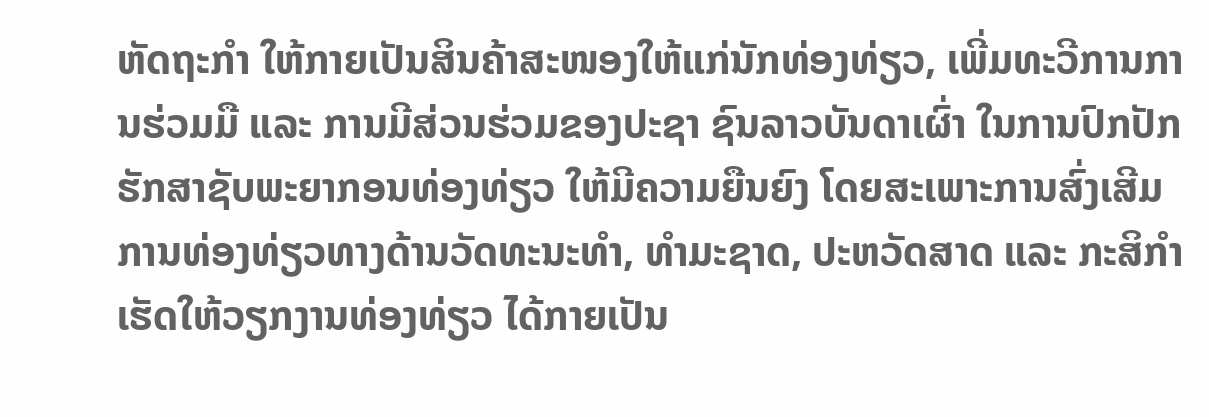ຫັດຖະກຳ ໃຫ້ກາຍເປັນສິນຄ້າສະໜອງໃຫ້ແກ່ນັກທ່ອງທ່ຽວ, ເພີ່ມທະວີການການຮ່ວມມື ແລະ ການມີສ່ວນຮ່ວມຂອງປະຊາ ຊົນລາວບັນດາເຜົ່າ ໃນການປົກປັກຮັກສາຊັບພະຍາກອນທ່ອງທ່ຽວ ໃຫ້ມີຄວາມຍືນຍົງ ໂດຍສະເພາະການສົ່ງເສີມການທ່ອງທ່ຽວທາງດ້ານວັດທະນະທຳ, ທຳມະຊາດ, ປະຫວັດສາດ ແລະ ກະສິກໍາ ເຮັດໃຫ້ວຽກງານທ່ອງທ່ຽວ ໄດ້ກາຍເປັນ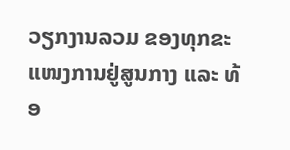ວຽກງານລວມ ຂອງທຸກຂະແໜງການຢູ່ສູນກາງ ແລະ ທ້ອ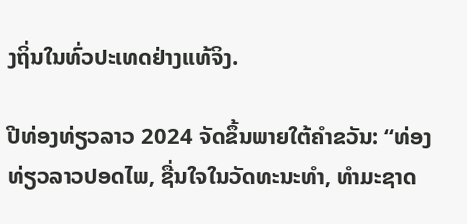ງຖິ່ນໃນທົ່ວປະເທດຢ່າງແທ້ຈິງ.

ປີທ່ອງທ່ຽວລາວ 2024 ຈັດຂຶ້ນພາຍໃຕ້ຄໍາຂວັນ: “ທ່ອງທ່ຽວລາວປອດໄພ, ຊື່ນໃຈໃນວັດທະນະທຳ, ທຳມະຊາດ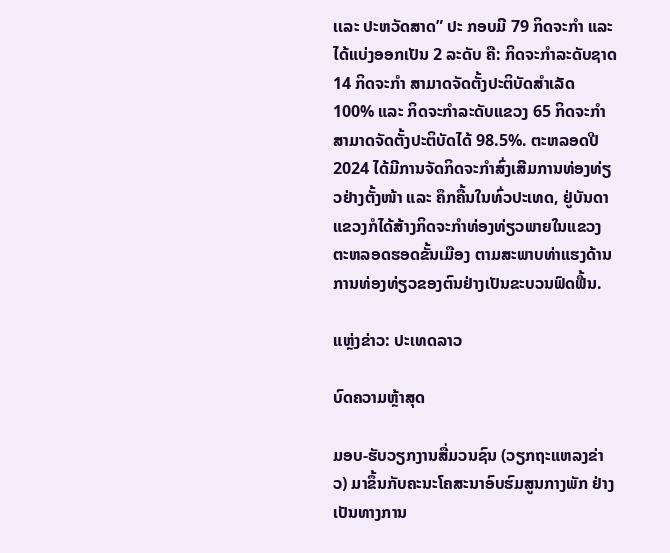ເເລະ ປະຫວັດສາດ” ປະ ກອບມີ 79 ກິດຈະກໍາ ແລະ ໄດ້ແບ່ງອອກເປັນ 2 ລະດັບ ຄື: ກິດຈະກໍາລະດັບຊາດ 14 ກິດຈະກໍາ ສາມາດຈັດຕັ້ງປະຕິບັດສໍາເລັດ 100% ແລະ ກິດຈະກໍາລະດັບແຂວງ 65 ກິດຈະກໍາ ສາມາດຈັດຕັ້ງປະຕິບັດໄດ້ 98.5%. ຕະຫລອດປີ 2024 ໄດ້ມີການຈັດກິດຈະກໍາສົ່ງເສີມການທ່ອງທ່ຽວຢ່າງຕັ້ງໜ້າ ແລະ ຄຶກຄື້ນໃນທົ່ວປະເທດ, ຢູ່ບັນດາແຂວງກໍໄດ້ສ້າງກິດຈະກຳທ່ອງທ່ຽວພາຍໃນແຂວງ ຕະຫລອດຮອດຂັ້ນເມືອງ ຕາມສະພາບທ່າແຮງດ້ານການທ່ອງທ່ຽວຂອງຕົນຢ່າງເປັນຂະບວນຟົດຟື້ນ.

ແຫຼ່ງຂ່າວ: ປະເທດລາວ

ບົດຄວາມຫຼ້າສຸດ

ມອບ-ຮັບວຽກງານສື່ມວນຊົນ (ວຽກຖະແຫລງຂ່າວ) ມາຂຶ້ນກັບຄະນະໂຄສະນາອົບຮົມສູນກາງພັກ ຢ່າງເປັນທາງການ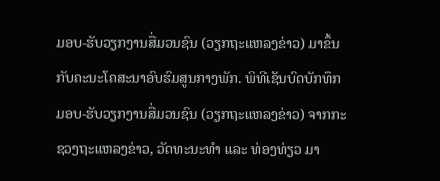ມອບ-ຮັບວຽກງານສື່ມວນຊົນ (ວຽກຖະແຫລງຂ່າວ) ມາຂຶ້ນກັບຄະນະໂຄສະນາອົບຮົມສູນກາງພັກ. ພິທີເຊັນບົດບັກທຶກ ມອບ-ຮັບວຽກງານສື່ມວນຊົນ (ວຽກຖະແຫລງຂ່າວ) ຈາກກະຊວງຖະແຫລງຂ່າວ, ວັດທະນະທຳ ແລະ ທ່ອງທ່ຽວ ມາ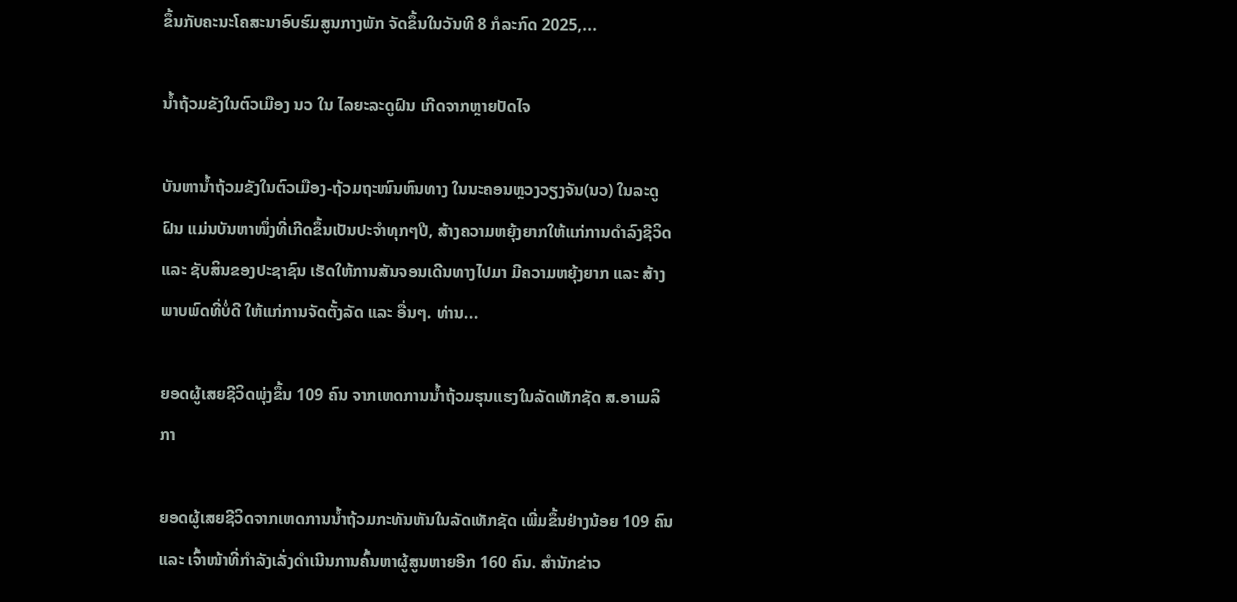ຂຶ້ນກັບຄະນະໂຄສະນາອົບຮົມສູນກາງພັກ ຈັດຂຶ້ນໃນວັນທີ 8 ກໍລະກົດ 2025,...

ນໍ້າຖ້ວມຂັງໃນຕົວເມືອງ ນວ ໃນ ໄລຍະລະດູຝົນ ເກີດຈາກຫຼາຍປັດໄຈ

ບັນຫານ້ຳຖ້ວມຂັງໃນຕົວເມືອງ-ຖ້ວມຖະໜົນຫົນທາງ ໃນນະຄອນຫຼວງວຽງຈັນ(ນວ) ໃນລະດູຝົນ ແມ່ນບັນຫາໜຶ່ງທີ່ເກີດຂຶ້ນເປັນປະຈຳທຸກໆປີ, ສ້າງຄວາມຫຍຸ້ງຍາກໃຫ້ແກ່ການດໍາລົງຊີວິດ ແລະ ຊັບສິນຂອງປະຊາຊົນ ເຮັດໃຫ້ການສັນຈອນເດີນທາງໄປມາ ມີຄວາມຫຍຸ້ງຍາກ ແລະ ສ້າງພາບພົດທີ່ບໍ່ດີ ໃຫ້ແກ່ການຈັດຕັ້ງລັດ ແລະ ອື່ນໆ. ທ່ານ...

ຍອດຜູ້ເສຍຊີວິດພຸ່ງຂຶ້ນ 109 ຄົນ ຈາກເຫດການນ້ຳຖ້ວມຮຸນແຮງໃນລັດເທັກຊັດ ສ.ອາເມລິກາ

ຍອດຜູ້ເສຍຊີວິດຈາກເຫດການນ້ຳຖ້ວມກະທັນຫັນໃນລັດເທັກຊັດ ເພີ່ມຂຶ້ນຢ່າງນ້ອຍ 109 ຄົນ ແລະ ເຈົ້າໜ້າທີ່ກຳລັງເລັ່ງດຳເນີນການຄົ້ນຫາຜູ້ສູນຫາຍອີກ 160 ຄົນ. ສຳນັກຂ່າວ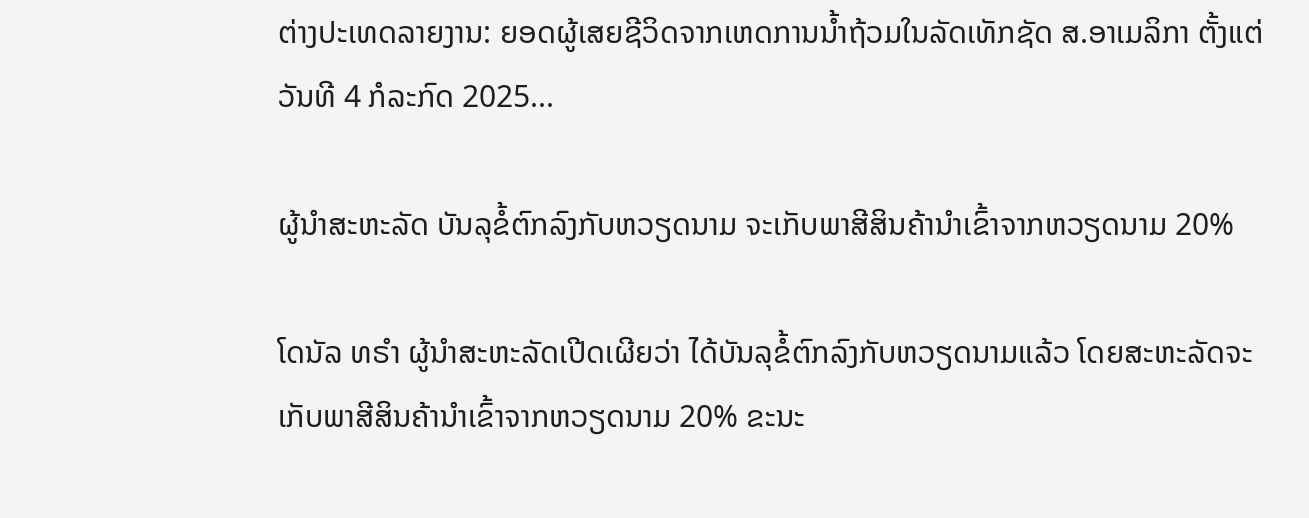ຕ່າງປະເທດລາຍງານ: ຍອດຜູ້ເສຍຊີວິດຈາກເຫດການນ້ຳຖ້ວມໃນລັດເທັກຊັດ ສ.ອາເມລິກາ ຕັ້ງແຕ່ວັນທີ 4 ກໍລະກົດ 2025...

ຜູ້ນຳສະຫະລັດ ບັນລຸຂໍ້ຕົກລົງກັບຫວຽດນາມ ຈະເກັບພາສີສິນຄ້ານຳເຂົ້າຈາກຫວຽດນາມ 20%

ໂດນັລ ທຣຳ ຜູ້ນຳສະຫະລັດເປີດເຜີຍວ່າ ໄດ້ບັນລຸຂໍ້ຕົກລົງກັບຫວຽດນາມແລ້ວ ໂດຍສະຫະລັດຈະເກັບພາສີສິນຄ້ານຳເຂົ້າຈາກຫວຽດນາມ 20% ຂະນະ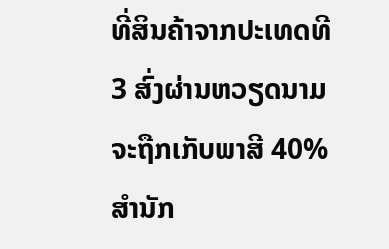ທີ່ສິນຄ້າຈາກປະເທດທີ 3 ສົ່ງຜ່ານຫວຽດນາມຈະຖືກເກັບພາສີ 40% ສຳນັກ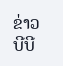ຂ່າວບີບີ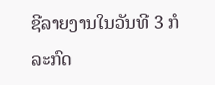ຊີລາຍງານໃນວັນທີ 3 ກໍລະກົດ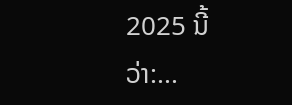2025 ນີ້ວ່າ:...